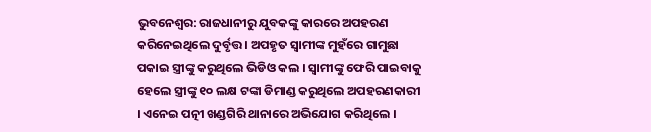ଭୁବନେଶ୍ବର: ରାଜଧାନୀରୁ ଯୁବକଙ୍କୁ କାରରେ ଅପହରଣ କରିନେଇଥିଲେ ଦୁର୍ବୃତ୍ତ । ଅପହୃତ ସ୍ବାମୀଙ୍କ ମୁହଁରେ ଗାମୁଛା ପକାଇ ସ୍ତ୍ରୀଙ୍କୁ କରୁଥିଲେ ଭିଡିଓ କଲ । ସ୍ବାମୀଙ୍କୁ ଫେରି ପାଇବାକୁ ହେଲେ ସ୍ତ୍ରୀଙ୍କୁ ୧୦ ଲକ୍ଷ ଟଙ୍କା ଡିମାଣ୍ଡ କରୁଥିଲେ ଅପହରଣକାରୀ । ଏନେଇ ପତ୍ନୀ ଖଣ୍ଡଗିରି ଥାନାରେ ଅଭିଯୋଗ କରିଥିଲେ ।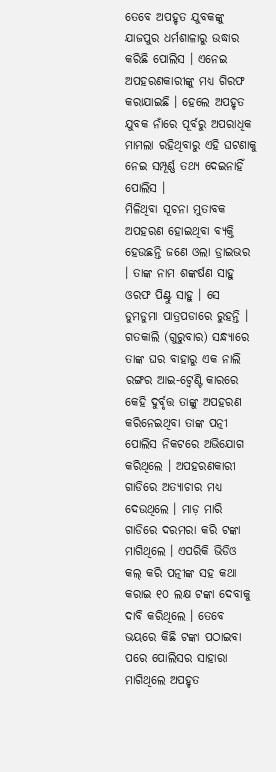ତେବେ ଅପହୃତ ଯୁବକଙ୍କୁ ଯାଜପୁର ଧର୍ମଶାଳାରୁ ଉଦ୍ଧାର କରିଛି ପୋଲିସ । ଏନେଇ ଅପହରଣକାରୀଙ୍କୁ ମଧ୍ୟ ଗିରଫ କରାଯାଇଛି । ହେଲେ ଅପହୃତ ଯୁବକ ନାଁରେ ପୂର୍ବରୁ ଅପରାଧିକ ମାମଲା ରହିଥିବାରୁ ଏହି ଘଟଣାକୁ ନେଇ ସମ୍ପୂର୍ଣ୍ଣ ତଥ୍ୟ ଦେଇନାହିଁ ପୋଲିସ ।
ମିଳିଥିବା ସୂଚନା ମୁତାବକ ଅପହରଣ ହୋଇଥିବା ବ୍ୟକ୍ତି ହେଉଛନ୍ତି ଜଣେ ଓଲା ଡ୍ରାଇଭର । ତାଙ୍କ ନାମ ଶଙ୍କର୍ଷଣ ସାହୁ ଓରଫ ପିଣ୍ଟୁ ସାହୁ । ସେ ଡୁମଡୁମା ପାତ୍ରପଡାରେ ରୁହନ୍ତି । ଗତକାଲି (ଗୁରୁବାର) ସନ୍ଧ୍ୟାରେ ତାଙ୍କ ଘର ବାହାରୁ ଏକ ନାଲି ରଙ୍ଗର ଆଇ-ଟ୍ବେଣ୍ଟି କାରରେ କେହି ଦୁର୍ବୃତ୍ତ ତାଙ୍କୁ ଅପହରଣ କରିନେଇଥିବା ତାଙ୍କ ପତ୍ନୀ ପୋଲିସ ନିକଟରେ ଅଭିଯୋଗ କରିଥିଲେ । ଅପହରଣକାରୀ ଗାଡିରେ ଅତ୍ୟାଚାର ମଧ୍ୟ ଦେଉଥିଲେ । ମାଡ଼ ମାରି ଗାଡିରେ ଦରମରା କରି ଟଙ୍କା ମାଗିଥିଲେ । ଏପରିକି ଭିଡିଓ କଲ୍ କରି ପତ୍ନୀଙ୍କ ସହ କଥା କରାଇ ୧୦ ଲକ୍ଷ ଟଙ୍କା ଦେବାକୁ ଦାବି କରିଥିଲେ । ତେବେ ଭୟରେ କିଛି ଟଙ୍କା ପଠାଇବା ପରେ ପୋଲିସର ସାହାରା ମାଗିଥିଲେ ଅପହୃତ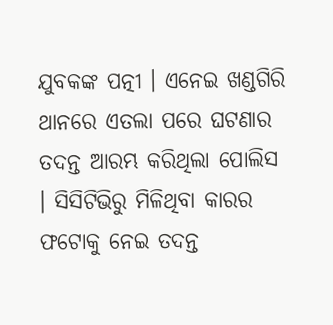ଯୁବକଙ୍କ ପତ୍ନୀ । ଏନେଇ ଖଣ୍ଡଗିରି ଥାନରେ ଏତଲା ପରେ ଘଟଣାର ତଦନ୍ତ ଆରମ୍ଭ କରିଥିଲା ପୋଲିସ । ସିସିଟିଭିରୁ ମିଳିଥିବା କାରର ଫଟୋକୁ ନେଇ ତଦନ୍ତ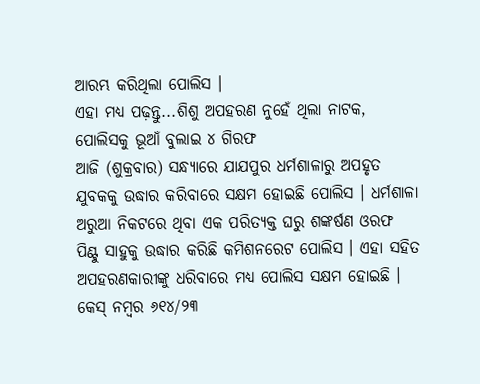ଆରମ୍ଭ କରିଥିଲା ପୋଲିସ ।
ଏହା ମଧ୍ୟ ପଢ଼ନ୍ତୁ...ଶିଶୁ ଅପହରଣ ନୁହେଁ ଥିଲା ନାଟକ, ପୋଲିସକୁ ଭୂଆଁ ବୁଲାଇ ୪ ଗିରଫ
ଆଜି (ଶୁକ୍ରବାର) ସନ୍ଧ୍ୟାରେ ଯାଯପୁର ଧର୍ମଶାଳାରୁ ଅପହୃତ ଯୁବକକୁ ଉଦ୍ଧାର କରିବାରେ ସକ୍ଷମ ହୋଇଛି ପୋଲିସ । ଧର୍ମଶାଳା ଅରୁଆ ନିକଟରେ ଥିବା ଏକ ପରିତ୍ୟକ୍ତ ଘରୁ ଶଙ୍କର୍ଷଣ ଓରଫ ପିଣ୍ଟୁ ସାହୁକୁ ଉଦ୍ଧାର କରିଛି କମିଶନରେଟ ପୋଲିସ । ଏହା ସହିତ ଅପହରଣକାରୀଙ୍କୁ ଧରିବାରେ ମଧ୍ୟ ପୋଲିସ ସକ୍ଷମ ହୋଇଛି । କେସ୍ ନମ୍ବର ୬୧୪/୨୩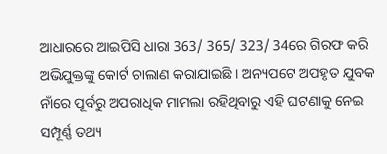ଆଧାରରେ ଆଇପିସି ଧାରା 363/ 365/ 323/ 34ରେ ଗିରଫ କରି ଅଭିଯୁକ୍ତଙ୍କୁ କୋର୍ଟ ଚାଲାଣ କରାଯାଇଛି । ଅନ୍ୟପଟେ ଅପହୃତ ଯୁବକ ନାଁରେ ପୂର୍ବରୁ ଅପରାଧିକ ମାମଲା ରହିଥିବାରୁ ଏହି ଘଟଣାକୁ ନେଇ ସମ୍ପୂର୍ଣ୍ଣ ତଥ୍ୟ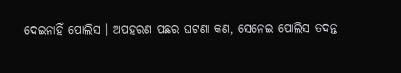ଦେଇନାହିଁ ପୋଲିସ । ଅପହରଣ ପଛର ଘଟଣା କଣ, ସେନେଇ ପୋଲିସ ତଦନ୍ତ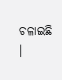ଚଳାଇଛି ।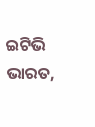ଇଟିଭି ଭାରତ,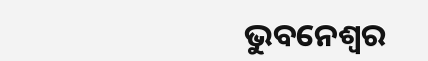ଭୁବନେଶ୍ବର